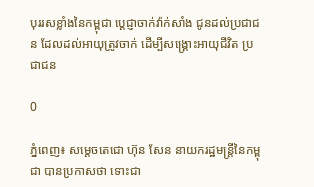បុររសខ្លាំងនៃកម្ពុជា ប្ដេជ្ញាចាក់វ៉ាក់សាំង ជូនដល់ប្រជាជន ដែលដល់អាយុត្រូវចាក់ ដើម្បីសង្គ្រោះអាយុជីវិត ប្រជាជន

0

ភ្នំពេញ៖ សម្តេចតេជោ ហ៊ុន សែន នាយករដ្ឋមន្រ្តីនៃកម្ពុជា បានប្រកាសថា ទោះជា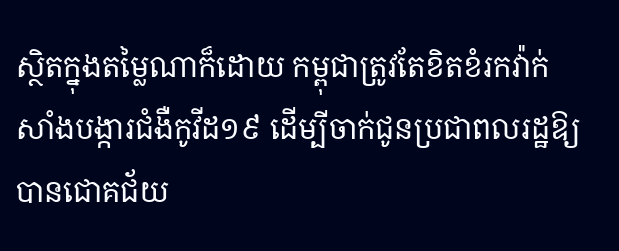ស្ថិតក្នុងតម្លៃណាក៏ដោយ កម្ពុជាត្រូវតែខិតខំរកវ៉ាក់សាំងបង្ការជំងឺកូវីដ១៩ ដើម្បីចាក់ជូនប្រជាពលរដ្ឋឱ្យបានជោគជ័យ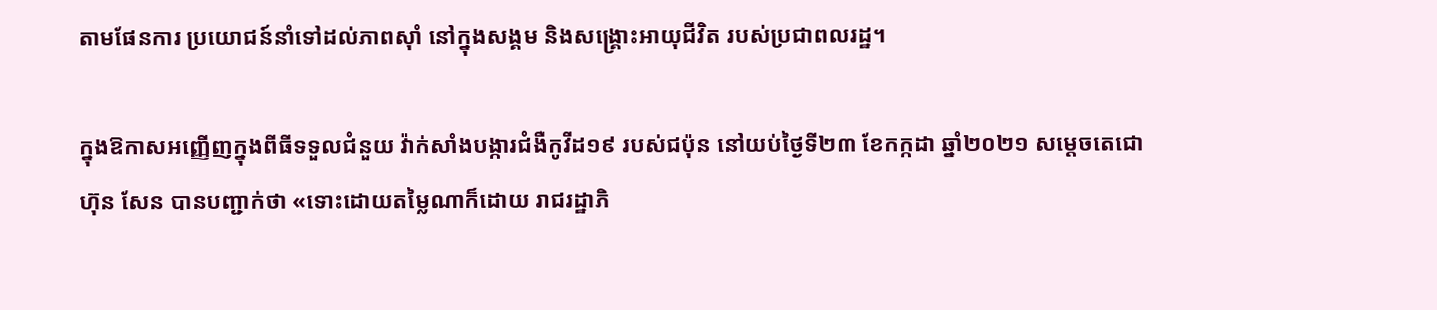តាមផែនការ ប្រយោជន៍នាំទៅដល់ភាពស៊ាំ នៅក្នុងសង្គម និងសង្គ្រោះអាយុជីវិត របស់ប្រជាពលរដ្ឋ។

ក្នុងឱកាសអញ្ញើញក្នុងពីធីទទួលជំនួយ វ៉ាក់សាំងបង្ការជំងឺកូវីដ១៩ របស់ជប៉ុន នៅយប់ថ្ងៃទី២៣ ខែកក្កដា ឆ្នាំ២០២១ សម្តេចតេជោ ហ៊ុន សែន បានបញ្ជាក់ថា «ទោះដោយតម្លៃណាក៏ដោយ រាជរដ្ឋាភិ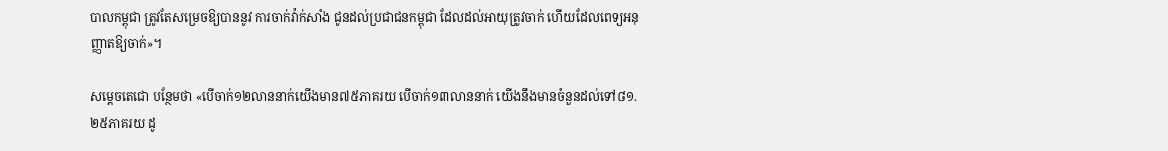បាលកម្ពុជា ត្រូវតែសម្រេចឱ្យបាននូវ ការចាក់វ៉ាក់សាំង ជូនដល់ប្រជាជនកម្ពុជា ដែលដល់អាយុត្រូវចាក់ ហើយដែលពេទ្យអនុញ្ញាតឱ្យចាក់»។

សម្តេចតេជោ បន្ថែមថា «បើចាក់១២លាននាក់យើងមាន៧៥ភាគរយ បើចាក់១៣លាននាក់ យើងនឹងមានចំនួនដល់ទៅ៨១.២៥ភាគរយ ដូ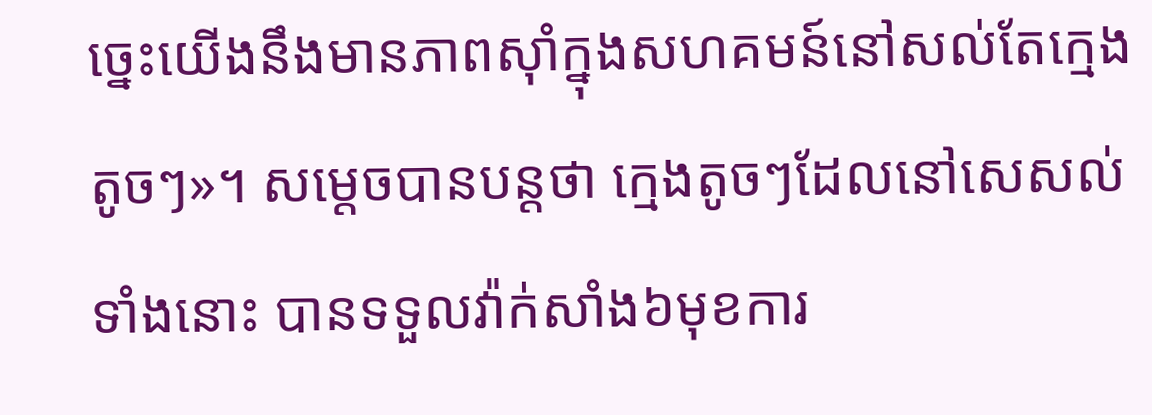ច្នេះយើងនឹងមានភាពស៊ាំក្នុងសហគមន៍នៅសល់តែក្មេងតូចៗ»។ សម្តេចបានបន្តថា ក្មេងតូចៗដែលនៅសេសល់ទាំងនោះ បានទទួលវ៉ាក់សាំង៦មុខការ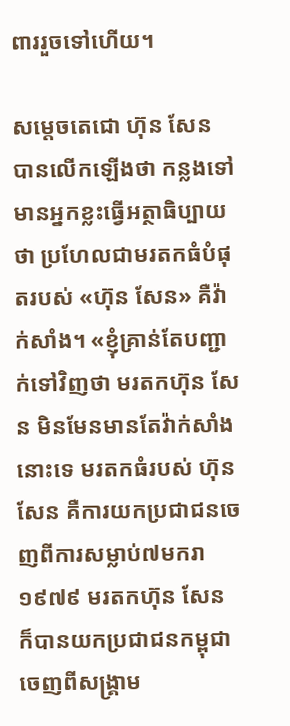ពាររួចទៅហើយ។

សម្តេចតេជោ ហ៊ុន សែន បានលើកឡើងថា កន្លងទៅមានអ្នកខ្លះធ្វើអត្ថាធិប្បាយថា ប្រហែលជាមរតកធំបំផុតរបស់ «ហ៊ុន សែន» គឺវ៉ាក់សាំង។ «ខ្ញុំគ្រាន់តែបញ្ជាក់ទៅវិញថា មរតកហ៊ុន សែន មិនមែនមានតែវ៉ាក់សាំងនោះទេ មរតកធំរបស់ ហ៊ុន សែន គឺការយកប្រជាជនចេញពីការសម្លាប់៧មករា១៩៧៩ មរតកហ៊ុន សែន ក៏បានយកប្រជាជនកម្ពុជា ចេញពីសង្រ្គាម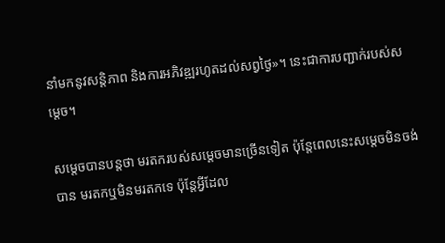នាំមកនូវសន្តិភាព និងការអភិវឌ្ឍរហូតដល់សព្វថ្ងៃ»។ នេះជាការបញ្ជាក់របស់សម្តេច។

សម្តេចបានបន្តថា មរតករបស់សម្តេចមានច្រើនទៀត ប៉ុន្តែពេលនេះសម្តេចមិនចង់បាន មរតកឬមិនមរតកទេ ប៉ុន្តែអ្វីដែល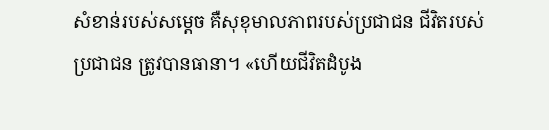សំខាន់របស់សម្តេច គឺសុខុមាលភាពរបស់ប្រជាជន ជីវិតរបស់ប្រជាជន ត្រូវបានធានា។ «ហើយជីវិតដំបូង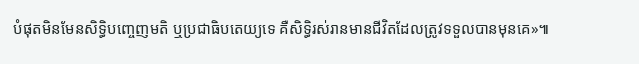បំផុតមិនមែនសិទ្ធិបញ្ចេញមតិ ឬប្រជាធិបតេយ្យទេ គឺសិទ្ធិរស់រានមានជីវិតដែលត្រូវទទួលបានមុនគេ»៕